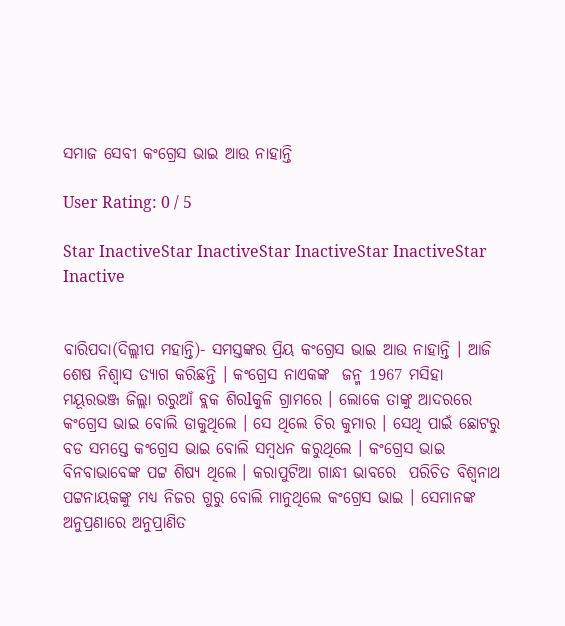ସମାଜ ସେବୀ କଂଗ୍ରେସ ଭାଇ ଆଉ ନାହାନ୍ତି

User Rating: 0 / 5

Star InactiveStar InactiveStar InactiveStar InactiveStar Inactive


ବାରିପଦା(ଦିଲ୍ଲୀପ ମହାନ୍ତି)- ସମସ୍ତଙ୍କର ପ୍ରିୟ କଂଗ୍ରେସ ଭାଇ ଆଉ ନାହାନ୍ତି । ଆଜି ଶେଷ ନିଶ୍ବାସ ତ୍ୟାଗ କରିଛନ୍ତି । କଂଗ୍ରେସ ନାଏକଙ୍କ  ଜନ୍ମ 1967 ମସିହା ମୟୂରଭଞ୍ଜ ଜିଲ୍ଲା ରରୁଆଁ ବ୍ଲକ ଶିରlକୁଳି ଗ୍ରାମରେ । ଲୋକେ ତାଙ୍କୁ ଆଦରରେ କଂଗ୍ରେସ ଭାଇ ବୋଲି ଡାକୁଥିଲେ । ସେ ଥିଲେ ଚିର କୁମାର । ସେଥି ପାଇଁ ଛୋଟରୁ ବଡ ସମସ୍ତେ କଂଗ୍ରେସ ଭାଇ ବୋଲି ସମ୍ବଧନ କରୁଥିଲେ । କଂଗ୍ରେସ ଭାଇ ବିନବାଭାବେଙ୍କ ପଟ୍ଟ ଶିଷ୍ୟ ଥିଲେ । କରାପୁଟିଆ ଗାନ୍ଧୀ ଭାବରେ  ପରିଚିତ ବିଶ୍ୱନାଥ ପଟ୍ଟନାୟକଙ୍କୁ ମଧ୍ୟ ନିଜର ଗୁରୁ ବୋଲି ମାନୁଥିଲେ କଂଗ୍ରେସ ଭାଇ । ସେମାନଙ୍କ ଅନୁପ୍ରଣାରେ ଅନୁପ୍ରାଣିତ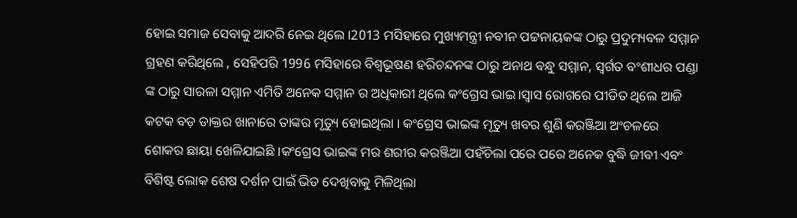ହୋଇ ସମାଜ ସେବାକୁ ଆଦରି ନେଇ ଥିଲେ ।2013 ମସିହାରେ ମୁଖ୍ୟମନ୍ତ୍ରୀ ନବୀନ ପଟ୍ଟନାୟକଙ୍କ ଠାରୁ ପ୍ରଦୁମ୍ୟବଳ ସମ୍ମାନ ଗ୍ରହଣ କରିଥିଲେ , ସେହିପରି 1996 ମସିହାରେ ବିଶ୍ୱଭୂଷଣ ହରିଚନ୍ଦନଙ୍କ ଠାରୁ ଅନାଥ ବନ୍ଧୁ ସମ୍ମାନ, ସ୍ବର୍ଗତ ବଂଶୀଧର ପଣ୍ଡା ଙ୍କ ଠାରୁ ସାରଳା ସମ୍ମାନ ଏମିତି ଅନେକ ସମ୍ମାନ ର ଅଧିକାରୀ ଥିଲେ କଂଗ୍ରେସ ଭାଇ ।ସ୍ୱାସ ରୋଗରେ ପୀଡିତ ଥିଲେ ଆଜି କଟକ ବଡ଼ ଡାକ୍ତର ଖାନାରେ ତାଙ୍କର ମୃତ୍ୟୁ ହୋଇଥିଲା । କଂଗ୍ରେସ ଭାଇଙ୍କ ମୃତ୍ୟୁ ଖବର ଶୁଣି କରଞ୍ଜିଆ ଅଂଚଳରେ ଶୋକର ଛାୟା ଖେଳିଯାଇଛି ।କଂଗ୍ରେସ ଭାଇଙ୍କ ମର ଶରୀର କରଞ୍ଜିଆ ପହଁଚିଲା ପରେ ପରେ ଅନେକ ବୁଦ୍ଧି ଜୀବୀ ଏବଂ ବିଶିଷ୍ଟ ଲୋକ ଶେଷ ଦର୍ଶନ ପାଇଁ ଭିଡ ଦେଖିବାକୁ ମିଳିଥିଲା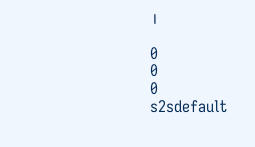।

0
0
0
s2sdefault